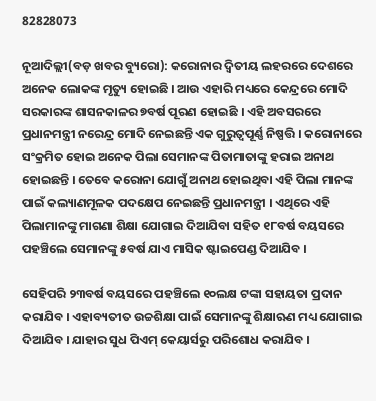82828073

ନୂଆଦିଲ୍ଲୀ(ବଡ଼ ଖବର ବ୍ୟୁରୋ): କରୋନାର ଦ୍ୱିତୀୟ ଲହରରେ ଦେଶରେ ଅନେକ ଲୋକଙ୍କ ମୃତ୍ୟୁ ହୋଇଛି । ଆଉ ଏହାରି ମଧ୍ୟରେ କେନ୍ଦ୍ରରେ ମୋଦି ସରକାରଙ୍କ ଶାସନକାଳର ୭ବର୍ଷ ପୂରଣ ହୋଇଛି । ଏହି ଅବସରରେ ପ୍ରଧାନମନ୍ତ୍ରୀ ନରେନ୍ଦ୍ର ମୋଦି ନେଇଛନ୍ତି ଏକ ଗୁରୁତ୍ୱପୂର୍ଣ୍ଣ ନିଷ୍ପତ୍ତି । କରୋନାରେ ସଂକ୍ରମିତ ହୋଇ ଅନେକ ପିଲା ସେମାନଙ୍କ ପିତାମାତାଙ୍କୁ ହରାଇ ଅନାଥ ହୋଇଛନ୍ତି । ତେବେ କରୋନା ଯୋଗୁଁ ଅନାଥ ହୋଇଥିବା ଏହି ପିଲା ମାନଙ୍କ ପାଇଁ କଲ୍ୟାଣମୂଳକ ପଦକ୍ଷେପ ନେଇଛନ୍ତି ପ୍ରଧାନମନ୍ତ୍ରୀ । ଏଥିରେ ଏହି ପିଲାମାନଙ୍କୁ ମାଗଣା ଶିକ୍ଷା ଯୋଗାଇ ଦିଆଯିବା ସହିତ ୧୮ବର୍ଷ ବୟସରେ ପହଞ୍ଚିଲେ ସେମାନଙ୍କୁ ୫ବର୍ଷ ଯାଏ ମାସିକ ଷ୍ଟାଇପେଣ୍ଡ ଦିଆଯିବ ।

ସେହିପରି ୨୩ବର୍ଷ ବୟସରେ ପହଞ୍ଚିଲେ ୧୦ଲକ୍ଷ ଟଙ୍କା ସହାୟତା ପ୍ରଦାନ କରାଯିବ । ଏହାବ୍ୟତୀତ ଉଚ୍ଚଶିକ୍ଷା ପାଇଁ ସେମାନଙ୍କୁ ଶିକ୍ଷାଋଣ ମଧ୍ୟ ଯୋଗାଇ ଦିଆଯିବ । ଯାହାର ସୁଧ ପିଏମ୍ କେୟାର୍ସରୁ ପରିଶୋଧ କରାଯିବ ।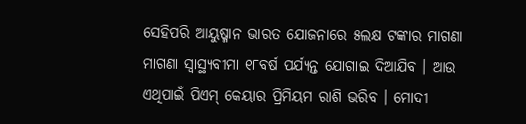ସେହିପରି ଆୟୁଷ୍ମାନ ଭାରତ ଯୋଜନାରେ ୫ଲକ୍ଷ ଟଙ୍କାର ମାଗଣା ମାଗଣା ସ୍ୱାସ୍ଥ୍ୟବୀମା ୧୮ବର୍ଷ ପର୍ଯ୍ୟନ୍ତ ଯୋଗାଇ ଦିଆଯିବ । ଆଉ ଏଥିପାଇଁ ପିଏମ୍ କେୟାର ପ୍ରିମିୟମ ରାଶି ଭରିବ । ମୋଦୀ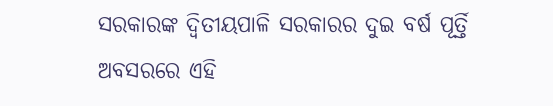ସରକାରଙ୍କ ଦ୍ୱିତୀୟପାଳି ସରକାରର ଦୁଇ ବର୍ଷ ପୂର୍ତ୍ତି ଅବସରରେ ଏହି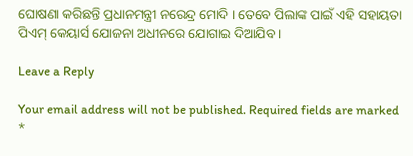ଘୋଷଣା କରିଛନ୍ତି ପ୍ରଧାନମନ୍ତ୍ରୀ ନରେନ୍ଦ୍ର ମୋଦି । ତେବେ ପିଲାଙ୍କ ପାଇଁ ଏହି ସହାୟତା ପିଏମ୍ କେୟାର୍ସ ଯୋଜନା ଅଧୀନରେ ଯୋଗାଇ ଦିଆଯିବ ।

Leave a Reply

Your email address will not be published. Required fields are marked *